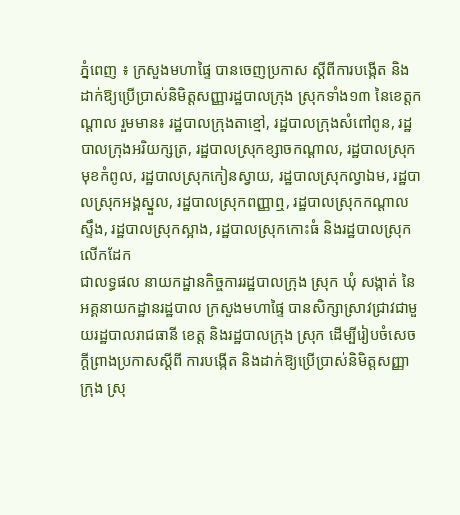ភ្នំពេញ ៖ ក្រសួងមហាផ្ទៃ បានចេញប្រកាស ស្ដីពីការបង្កើត និងដាក់ឱ្យប្រើប្រាស់និមិត្តសញ្ញារដ្ឋបាលក្រុង ស្រុកទាំង១៣ នៃខេត្តកណ្ដាល រួមមាន៖ រដ្ឋបាលក្រុងតាខ្មៅ, រដ្ឋបាលក្រុងសំពៅពូន, រដ្ឋបាលក្រុងអរិយក្សត្រ, រដ្ឋបាលស្រុកខ្សាចកណ្ដាល, រដ្ឋបាលស្រុកមុខកំពូល, រដ្ឋបាលស្រុកកៀនស្វាយ, រដ្ឋបាលស្រុកល្វាឯម, រដ្ឋបាលស្រុកអង្គស្នួល, រដ្ឋបាលស្រុកពញ្ញាឮ, រដ្ឋបាលស្រុកកណ្ដាលស្ទឹង, រដ្ឋបាលស្រុកស្អាង, រដ្ឋបាលស្រុកកោះធំ និងរដ្ឋបាលស្រុកលើកដែក
ជាលទ្ធផល នាយកដ្ឋានកិច្ចការរដ្ឋបាលក្រុង ស្រុក ឃុំ សង្កាត់ នៃអគ្គនាយកដ្ឋានរដ្ឋបាល ក្រសួងមហាផ្ទៃ បានសិក្សាស្រាវជ្រាវជាមួយរដ្ឋបាលរាជធានី ខេត្ត និងរដ្ឋបាលក្រុង ស្រុក ដើម្បីរៀបចំសេចក្ដីព្រាងប្រកាសស្ដីពី ការបង្កើត និងដាក់ឱ្យប្រើប្រាស់និមិត្តសញ្ញាក្រុង ស្រុ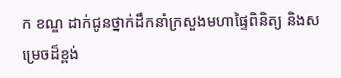ក ខណ្ឌ ដាក់ជូនថ្នាក់ដឹកនាំក្រសួងមហាផ្ទៃពិនិត្យ និងសម្រេចដ៏ខ្ពង់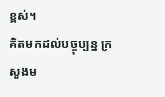ខ្ពស់។
គិតមកដល់បច្ចុប្បន្ន ក្រសួងម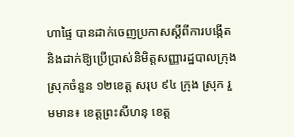ហាផ្ទៃ បានដាក់ចេញប្រកាសស្ដីពីការបង្កើត និងដាក់ឱ្យប្រើប្រាស់និមិត្តសញ្ញារដ្ឋបាលក្រុង ស្រុកចំនួន ១២ខេត្ត សរុប ៩៤ ក្រុង ស្រុក រួមមាន៖ ខេត្តព្រះសីហនុ ខេត្ត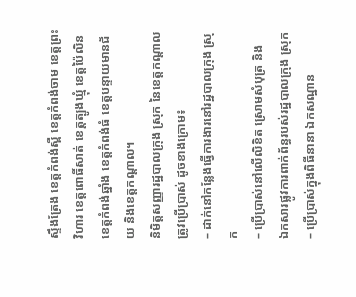ស្ទឹងត្រែង ខេត្តកំពង់ស្ពឺ ខេត្តកំពង់ចាម ខេត្តព្រះវិហារ ខេត្តពោធិ៍សាត់ ខេត្តត្បូងឃ្មុំ ខេត្តប៉ៃលិន ខេត្តកំពង់ឆ្នាំង ខេត្តកំពង់ធំ ខេត្តបន្ទាយមានជ័យ និងខេត្តកណ្ដាល។
និមិត្តសញ្ញារដ្ឋបាលក្រុង ស្រុក នៃខេត្តកណ្ដាលត្រូវប្រើប្រាស់ ដូចខាងក្រោម៖
– ដាក់នៅកន្លែងធ្វើការងារនៅរដ្ឋបាលក្រុង ស្រុក
– ប្រើប្រាស់នៅលើលិខិត ស្រោមសំបុត្រ និង
ឯកសារផ្លូវការពាក់ព័ន្ធរបស់រដ្ឋបាលក្រុង ស្រុក
– ប្រើប្រាស់ក្នុងពិធីនានា ឯកសណ្ឋាន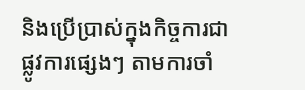និងប្រើប្រាស់ក្នុងកិច្ចការជាផ្លូវការផ្សេងៗ តាមការចាំ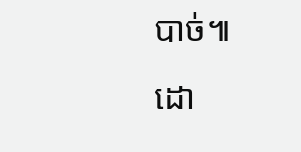បាច់៕
ដោ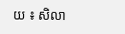យ ៖ សិលា